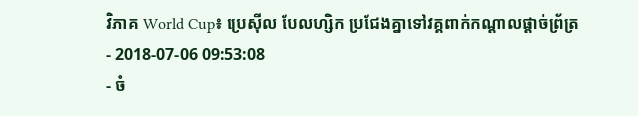វិភាគ World Cup៖ ប្រេស៊ីល បែលហ្សិក ប្រជែងគ្នាទៅវគ្គពាក់កណ្ដាលផ្ដាច់ព្រ័ត្រ
- 2018-07-06 09:53:08
- ចំ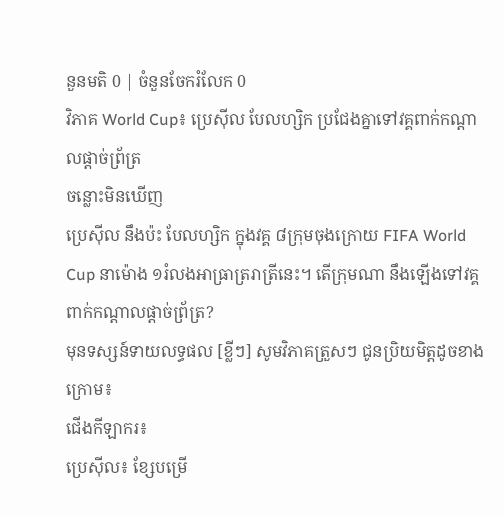នួនមតិ 0 | ចំនួនចែករំលែក 0
វិភាគ World Cup៖ ប្រេស៊ីល បែលហ្សិក ប្រជែងគ្នាទៅវគ្គពាក់កណ្ដាលផ្ដាច់ព្រ័ត្រ
ចន្លោះមិនឃើញ
ប្រេស៊ីល នឹងប៉ះ បែលហ្សិក ក្នុងវគ្គ ៨ក្រុមចុងក្រោយ FIFA World Cup នាម៉ោង ១រំលងអាធ្រាត្ររាត្រីនេះ។ តើក្រុមណា នឹងឡើងទៅវគ្គពាក់កណ្ដាលផ្ដាច់ព្រ័ត្រ?
មុនទស្សន៍ទាយលទ្ធផល [ខ្លីៗ] សូមវិភាគត្រួសៗ ជូនប្រិយមិត្តដូចខាងក្រោម៖
ជើងកីឡាករ៖
ប្រេស៊ីល៖ ខ្សែបម្រើ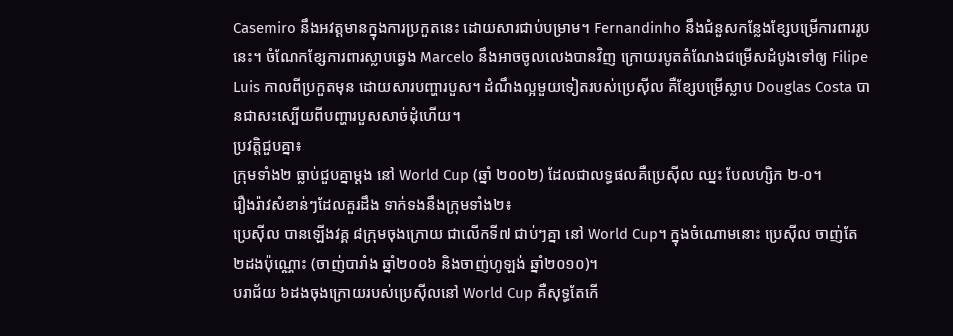Casemiro នឹងអវត្តមានក្នុងការប្រកួតនេះ ដោយសារជាប់បម្រាម។ Fernandinho នឹងជំនួសកន្លែងខ្សែបម្រើការពាររូបនេះ។ ចំណែកខ្សែការពារស្លាបឆ្វេង Marcelo នឹងអាចចូលលេងបានវិញ ក្រោយរបូតតំណែងជម្រើសដំបូងទៅឲ្យ Filipe Luis កាលពីប្រកួតមុន ដោយសារបញ្ហារបួស។ ដំណឹងល្អមួយទៀតរបស់ប្រេស៊ីល គឺខ្សែបម្រើស្លាប Douglas Costa បានជាសះស្បើយពីបញ្ហារបួសសាច់ដុំហើយ។
ប្រវត្តិជួបគ្នា៖
ក្រុមទាំង២ ធ្លាប់ជួបគ្នាម្ដង នៅ World Cup (ឆ្នាំ ២០០២) ដែលជាលទ្ធផលគឺប្រេស៊ីល ឈ្នះ បែលហ្សិក ២-០។
រឿងរ៉ាវសំខាន់ៗដែលគួរដឹង ទាក់ទងនឹងក្រុមទាំង២៖
ប្រេស៊ីល បានឡើងវគ្គ ៨ក្រុមចុងក្រោយ ជាលើកទី៧ ជាប់ៗគ្នា នៅ World Cup។ ក្នុងចំណោមនោះ ប្រេស៊ីល ចាញ់តែ ២ដងប៉ុណ្ណោះ (ចាញ់បារាំង ឆ្នាំ២០០៦ និងចាញ់ហូឡង់ ឆ្នាំ២០១០)។
បរាជ័យ ៦ដងចុងក្រោយរបស់ប្រេស៊ីលនៅ World Cup គឺសុទ្ធតែកើ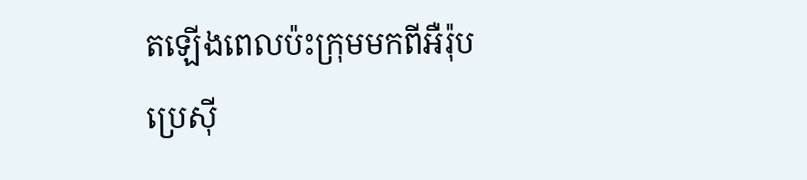តឡើងពេលប៉ះក្រុមមកពីអឺរ៉ុប
ប្រេស៊ី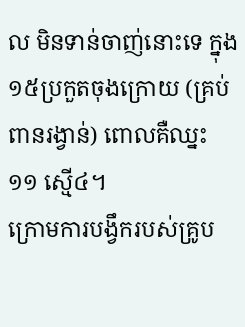ល មិនទាន់ចាញ់នោះទេ ក្នុង ១៥ប្រកួតចុងក្រោយ (គ្រប់ពានរង្វាន់) ពោលគឺឈ្នះ ១១ ស្មើ៤។
ក្រោមការបង្វឹករបស់គ្រូប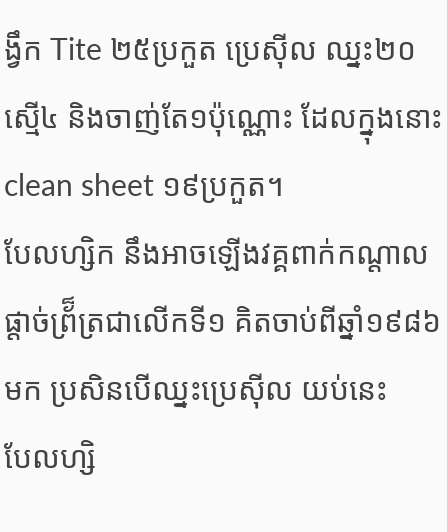ង្វឹក Tite ២៥ប្រកួត ប្រេស៊ីល ឈ្នះ២០ ស្មើ៤ និងចាញ់តែ១ប៉ុណ្ណោះ ដែលក្នុងនោះ clean sheet ១៩ប្រកួត។
បែលហ្សិក នឹងអាចឡើងវគ្គពាក់កណ្ដាលផ្ដាច់ព្រ័៏ត្រជាលើកទី១ គិតចាប់ពីឆ្នាំ១៩៨៦ មក ប្រសិនបើឈ្នះប្រេស៊ីល យប់នេះ
បែលហ្សិ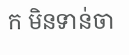ក មិនទាន់ចា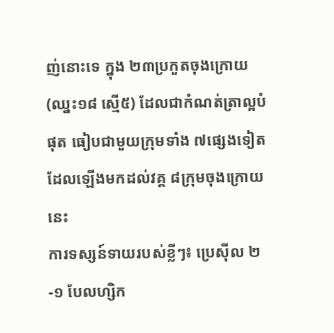ញ់នោះទេ ក្នុង ២៣ប្រកួតចុងក្រោយ (ឈ្នះ១៨ ស្មើ៥) ដែលជាកំណត់ត្រាល្អបំផុត ធៀបជាមួយក្រុមទាំង ៧ផ្សេងទៀត ដែលឡើងមកដល់វគ្គ ៨ក្រុមចុងក្រោយនេះ
ការទស្សន៍ទាយរបស់ខ្លីៗ៖ ប្រេស៊ីល ២-១ បែលហ្សិក